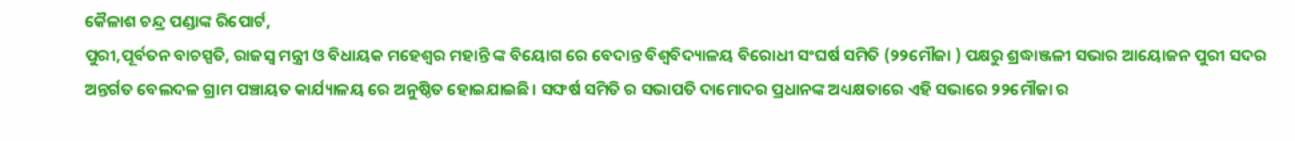କୈଳାଶ ଚନ୍ଦ୍ର ପଣ୍ଡାଙ୍କ ରିପୋର୍ଟ,
ପୁରୀ,ପୂର୍ବତନ ବାଚସ୍ପତି, ରାଜସ୍ବ ମନ୍ତ୍ରୀ ଓ ବିଧାୟକ ମହେଶ୍ୱର ମହାନ୍ତି ଙ୍କ ବିୟୋଗ ରେ ବେଦାନ୍ତ ବିଶ୍ବବିଦ୍ୟାଳୟ ବିରୋଧୀ ସଂଘର୍ଷ ସମିତି (୨୨ମୌଜା ) ପକ୍ଷରୁ ଶ୍ରଦ୍ଧାଞ୍ଜଳୀ ସଭାର ଆୟୋଜନ ପୁରୀ ସଦର ଅନ୍ତର୍ଗତ ବେଲଦଳ ଗ୍ରାମ ପଞ୍ଚାୟତ କାର୍ଯ୍ୟାଳୟ ରେ ଅନୁଷ୍ଠିତ ହୋଇଯାଇଛି। ସଙ୍ଘର୍ଷ ସମିତି ର ସଭାପତି ଦାମୋଦର ପ୍ରଧାନଙ୍କ ଅଧ୍ୟକ୍ଷତାରେ ଏହି ସଭାରେ ୨୨ମୌଜା ର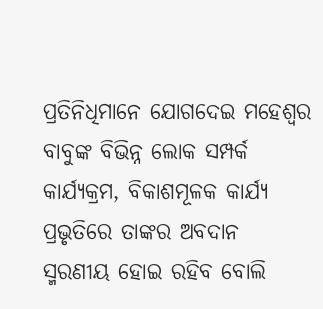ପ୍ରତିନିଧିମାନେ ଯୋଗଦେଇ ମହେଶ୍ବର ବାବୁଙ୍କ ବିଭିନ୍ନ ଲୋକ ସମ୍ପର୍କ କାର୍ଯ୍ୟକ୍ରମ, ବିକାଶମୂଳକ କାର୍ଯ୍ୟ ପ୍ରଭୃତିରେ ତାଙ୍କର ଅବଦାନ ସ୍ମରଣୀୟ ହୋଇ ରହିବ ବୋଲି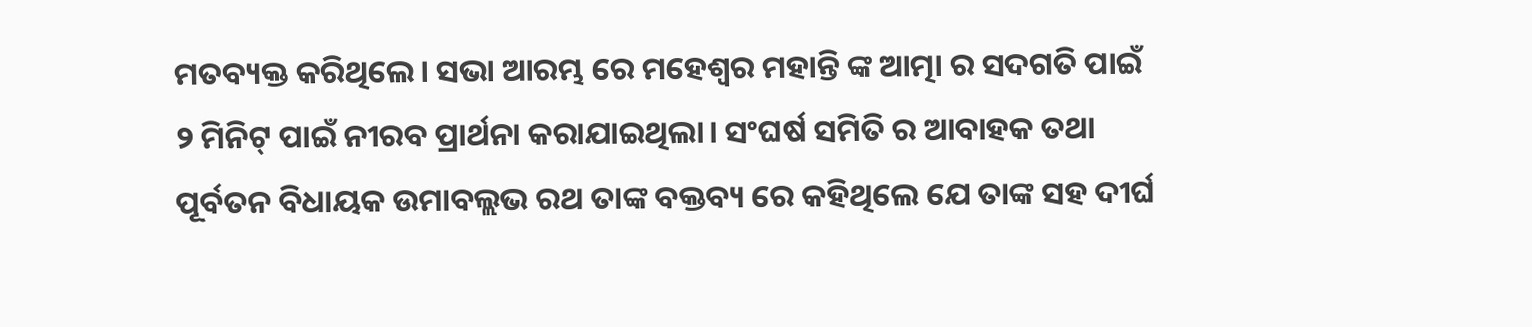ମତବ୍ୟକ୍ତ କରିଥିଲେ। ସଭା ଆରମ୍ଭ ରେ ମହେଶ୍ବର ମହାନ୍ତି ଙ୍କ ଆତ୍ମା ର ସଦଗତି ପାଇଁ ୨ ମିନିଟ୍ ପାଇଁ ନୀରବ ପ୍ରାର୍ଥନା କରାଯାଇଥିଲା। ସଂଘର୍ଷ ସମିତି ର ଆବାହକ ତଥା ପୂର୍ବତନ ବିଧାୟକ ଉମାବଲ୍ଲଭ ରଥ ତାଙ୍କ ବକ୍ତବ୍ୟ ରେ କହିଥିଲେ ଯେ ତାଙ୍କ ସହ ଦୀର୍ଘ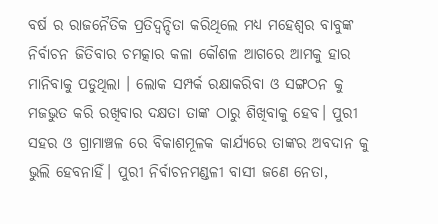ବର୍ଷ ର ରାଜନୈତିକ ପ୍ରତିଦ୍ବନ୍ଦିତା କରିଥିଲେ ମଧ୍ୟ ମହେଶ୍ବର ବାବୁଙ୍କ ନିର୍ବାଚନ ଜିତିବାର ଚମତ୍କାର କଳା କୌଶଳ ଆଗରେ ଆମକୁ ହାର ମାନିବାକୁ ପଡୁଥିଲା । ଲୋକ ସମ୍ପର୍କ ରକ୍ଷାକରିବା ଓ ସଙ୍ଗଠନ କୁ ମଜଭୁତ କରି ରଖିବାର ଦକ୍ଷତା ତାଙ୍କ ଠାରୁ ଶିଖିବାକୁ ହେବ। ପୁରୀ ସହର ଓ ଗ୍ରାମାଞ୍ଚଳ ରେ ବିକାଶମୂଳକ କାର୍ଯ୍ୟରେ ତାଙ୍କର ଅବଦାନ କୁ ଭୁଲି ହେବନାହିଁ। ପୁରୀ ନିର୍ବାଚନମଣ୍ଡଳୀ ବାସୀ ଜଣେ ନେତା,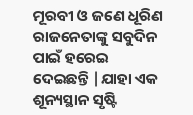ମୂରବୀ ଓ ଜଣେ ଧୂରିଣ ରାଜନେତାଙ୍କୁ ସବୁଦିନ ପାଇଁ ହରେଇ ଦେଇଛନ୍ତି |ଯାହା ଏକ ଶୂନ୍ୟସ୍ଥାନ ସୃଷ୍ଟି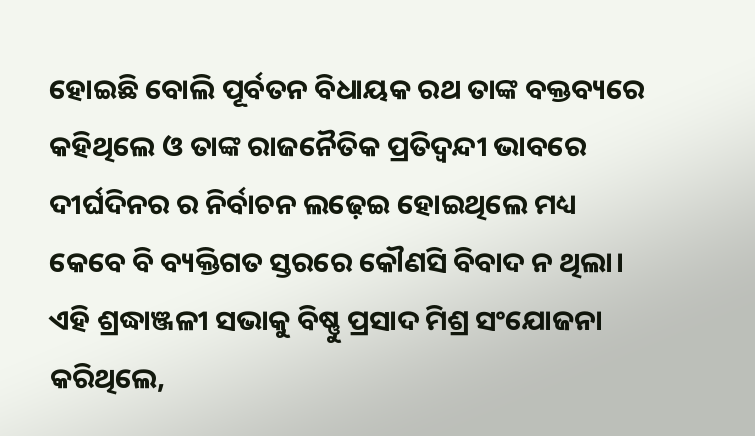ହୋଇଛି ବୋଲି ପୂର୍ବତନ ବିଧାୟକ ରଥ ତାଙ୍କ ବକ୍ତବ୍ୟରେ କହିଥିଲେ ଓ ତାଙ୍କ ରାଜନୈତିକ ପ୍ରତିଦ୍ବନ୍ଦୀ ଭାବରେ ଦୀର୍ଘଦିନର ର ନିର୍ବାଚନ ଲଢ଼େଇ ହୋଇଥିଲେ ମଧ୍ୟ କେବେ ବି ବ୍ୟକ୍ତିଗତ ସ୍ତରରେ କୌଣସି ବିବାଦ ନ ଥିଲା।
ଏହି ଶ୍ରଦ୍ଧାଞ୍ଜଳୀ ସଭାକୁ ବିଷ୍ଣୁ ପ୍ରସାଦ ମିଶ୍ର ସଂଯୋଜନା କରିଥିଲେ,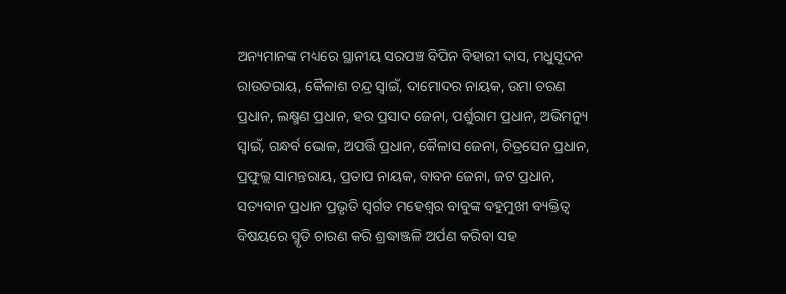ଅନ୍ୟମାନଙ୍କ ମଧ୍ୟରେ ସ୍ଥାନୀୟ ସରପଞ୍ଚ ବିପିନ ବିହାରୀ ଦାସ, ମଧୁସୂଦନ ରାଉତରାୟ, କୈଳାଶ ଚନ୍ଦ୍ର ସ୍ବାଇଁ, ଦାମୋଦର ନାୟକ, ଉମା ଚରଣ ପ୍ରଧାନ, ଲକ୍ଷ୍ମଣ ପ୍ରଧାନ, ହର ପ୍ରସାଦ ଜେନା, ପର୍ଶୁରାମ ପ୍ରଧାନ, ଅଭିମନ୍ୟୁ ସ୍ବାଇଁ, ଗନ୍ଧର୍ବ ଭୋଳ, ଅପର୍ତ୍ତି ପ୍ରଧାନ, କୈଳାସ ଜେନା, ଚିତ୍ରସେନ ପ୍ରଧାନ, ପ୍ରଫୁଲ୍ଲ ସାମନ୍ତରାୟ, ପ୍ରତାପ ନାୟକ, ବାବନ ଜେନା, ଜଟ ପ୍ରଧାନ, ସତ୍ୟବାନ ପ୍ରଧାନ ପ୍ରଭୃତି ସ୍ବର୍ଗତ ମହେଶ୍ବର ବାବୁଙ୍କ ବହୁମୁଖୀ ବ୍ୟକ୍ତିତ୍ଵ ବିଷୟରେ ସ୍ମୃତି ଚାରଣ କରି ଶ୍ରଦ୍ଧାଞ୍ଜଳି ଅର୍ପଣ କରିବା ସହ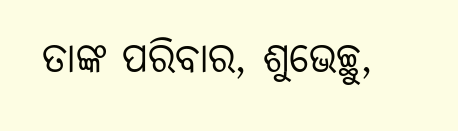ତାଙ୍କ ପରିବାର, ଶୁଭେଚ୍ଛୁ,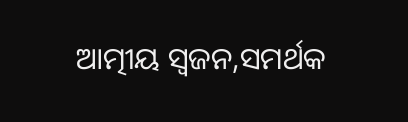ଆତ୍ମୀୟ ସ୍ୱଜନ,ସମର୍ଥକ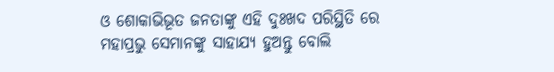ଓ ଶୋକାଭିଭୂତ ଜନତାଙ୍କୁ ଏହି ଦୁଃଖଦ ପରିସ୍ଥିତି ରେ ମହାପ୍ରଭୁ ସେମାନଙ୍କୁ ସାହାଯ୍ୟ ହୁଅନ୍ତୁ ବୋଲି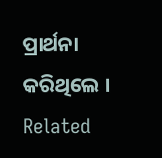ପ୍ରାର୍ଥନା କରିଥିଲେ ।
Related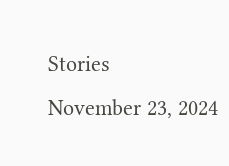Stories
November 23, 2024